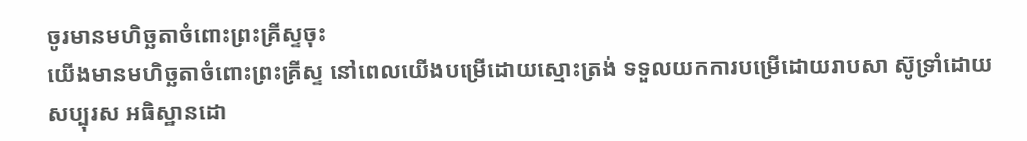ចូរមានមហិច្ឆតាចំពោះព្រះគ្រីស្ទចុះ
យើងមានមហិច្ឆតាចំពោះព្រះគ្រីស្ទ នៅពេលយើងបម្រើដោយស្មោះត្រង់ ទទួលយកការបម្រើដោយរាបសា ស៊ូទ្រាំដោយសប្បុរស អធិស្ឋានដោ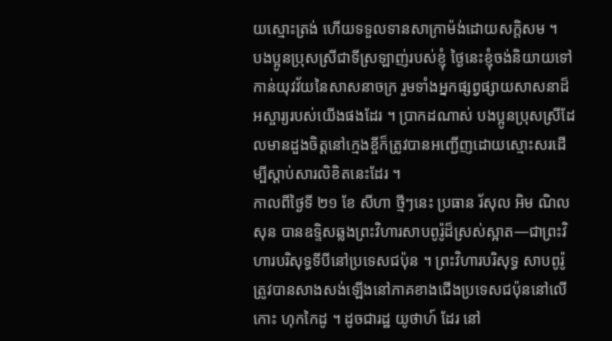យស្មោះត្រង់ ហើយទទួលទានសាក្រាម៉ង់ដោយសក្តិសម ។
បងប្អូនប្រុសស្រីជាទីស្រឡាញ់របស់ខ្ញុំ ថ្ងៃនេះខ្ញុំចង់និយាយទៅកាន់យុវវ័យនៃសាសនាចក្រ រួមទាំងអ្នកផ្សព្វផ្សាយសាសនាដ៏អស្ចារ្យរបស់យើងផងដែរ ។ ប្រាកដណាស់ បងប្អូនប្រុសស្រីដែលមានដួងចិត្តនៅក្មេងខ្ចីក៏ត្រូវបានអញ្ជើញដោយស្មោះសរដើម្បីស្តាប់សារលិខិតនេះដែរ ។
កាលពីថ្ងៃទី ២១ ខែ សីហា ថ្មីៗនេះ ប្រធាន រ័សុល អិម ណិលសុន បានឧទ្ទិសឆ្លងព្រះវិហារសាបពូរ៉ូដ៏ស្រស់ស្អាត—ជាព្រះវិហារបរិសុទ្ធទីបីនៅប្រទេសជប៉ុន ។ ព្រះវិហារបរិសុទ្ធ សាបពូរ៉ូត្រូវបានសាងសង់ឡើងនៅភាគខាងជើងប្រទេសជប៉ុននៅលើកោះ ហុកកៃដូ ។ ដូចជារដ្ឋ យូថាហ៍ ដែរ នៅ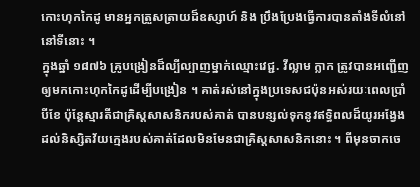កោះហុកកៃដូ មានអ្នកត្រួសត្រាយដ៏ឧស្សាហ៍ និង ប្រឹងប្រែងធ្វើការបានតាំងទីលំនៅនៅទីនោះ ។
ក្នុងឆ្នាំ ១៨៧៦ គ្រូបង្រៀនដ៏ល្បីល្បាញម្នាក់ឈ្មោះវេជ្ជ. វីល្លាម ក្លាក ត្រូវបានអញ្ជើញឲ្យមកកោះហុកកៃដូដើម្បីបង្រៀន ។ គាត់រស់នៅក្នុងប្រទេសជប៉ុនអស់រយៈពេលប្រាំបីខែ ប៉ុន្តែស្មារតីជាគ្រិស្តសាសនិករបស់គាត់ បានបន្សល់ទុកនូវឥទ្ធិពលដ៏យូរអង្វែងដល់និស្សិតវ័យក្មេងរបស់គាត់ដែលមិនមែនជាគ្រិស្តសាសនិកនោះ ។ ពីមុនចាកចេ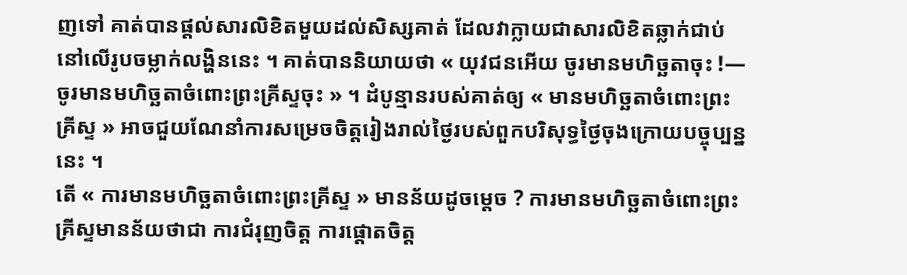ញទៅ គាត់បានផ្តល់សារលិខិតមួយដល់សិស្សគាត់ ដែលវាក្លាយជាសារលិខិតឆ្លាក់ជាប់នៅលើរូបចម្លាក់លង្ហិននេះ ។ គាត់បាននិយាយថា « យុវជនអើយ ចូរមានមហិច្ឆតាចុះ !—ចូរមានមហិច្ឆតាចំពោះព្រះគ្រីស្ទចុះ » ។ ដំបូន្មានរបស់គាត់ឲ្យ « មានមហិច្ឆតាចំពោះព្រះគ្រីស្ទ » អាចជួយណែនាំការសម្រេចចិត្តរៀងរាល់ថ្ងៃរបស់ពួកបរិសុទ្ធថ្ងៃចុងក្រោយបច្ចុប្បន្ននេះ ។
តើ « ការមានមហិច្ឆតាចំពោះព្រះគ្រីស្ទ » មានន័យដូចម្តេច ? ការមានមហិច្ឆតាចំពោះព្រះគ្រីស្ទមានន័យថាជា ការជំរុញចិត្ត ការផ្តោតចិត្ត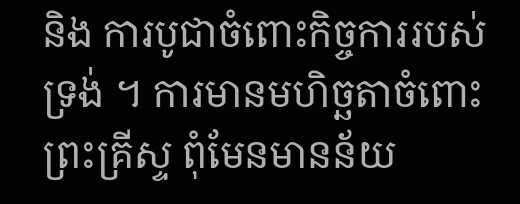និង ការបូជាចំពោះកិច្ចការរបស់ទ្រង់ ។ ការមានមហិច្ឆតាចំពោះព្រះគ្រីស្ទ ពុំមែនមានន័យ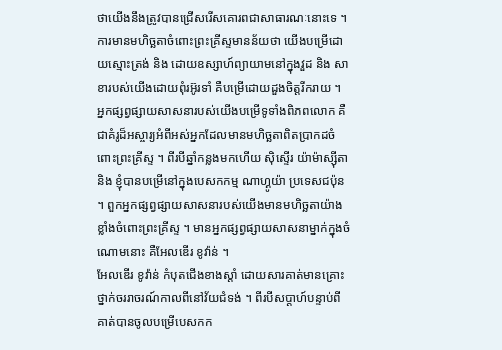ថាយើងនឹងត្រូវបានជ្រើសរើសគោរពជាសាធារណៈនោះទេ ។ ការមានមហិច្ឆតាចំពោះព្រះគ្រីស្ទមានន័យថា យើងបម្រើដោយស្មោះត្រង់ និង ដោយឧស្សាហ៍ព្យាយាមនៅក្នុងវួដ និង សាខារបស់យើងដោយពុំរអ៊ូរទាំ គឺបម្រើដោយដួងចិត្តរីករាយ ។
អ្នកផ្សព្វផ្សាយសាសនារបស់យើងបម្រើទូទាំងពិភពលោក គឺជាគំរូដ៏អស្ចារ្យអំពីអស់អ្នកដែលមានមហិច្ឆតាពិតប្រាកដចំពោះព្រះគ្រីស្ទ ។ ពីរបីឆ្នាំកន្លងមកហើយ ស៊ិស្ទើរ យ៉ាម៉ាស្ស៊ីតា និង ខ្ញុំបានបម្រើនៅក្នុងបេសកកម្ម ណាហ្គូយ៉ា ប្រទេសជប៉ុន ។ ពួកអ្នកផ្សព្វផ្សាយសាសនារបស់យើងមានមហិច្ឆតាយ៉ាងខ្លាំងចំពោះព្រះគ្រីស្ទ ។ មានអ្នកផ្សព្វផ្សាយសាសនាម្នាក់ក្នុងចំណោមនោះ គឺអែលឌើរ ខូវ៉ាន់ ។
អែលឌើរ ខូវ៉ាន់ កំបុតជើងខាងស្តាំ ដោយសារគាត់មានគ្រោះថ្នាក់ចររាចរណ៍កាលពីនៅវ័យជំទង់ ។ ពីរបីសប្តាហ៍បន្ទាប់ពីគាត់បានចូលបម្រើបេសកក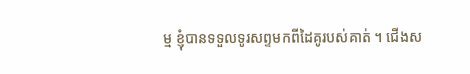ម្ម ខ្ញុំបានទទួលទូរសព្ទមកពីដៃគូរបស់គាត់ ។ ជើងស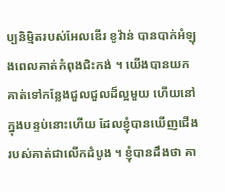ប្បនិម្មិតរបស់អែលឌើរ ខូវ៉ាន់ បានបាក់អំឡុងពេលគាត់កំពុងជិះកង់ ។ យើងបានយកគាត់ទៅកន្លែងជួលជួលដ៏ល្អមួយ ហើយនៅក្នុងបន្ទប់នោះហើយ ដែលខ្ញុំបានឃើញជើងរបស់គាត់ជាលើកដំបូង ។ ខ្ញុំបានដឹងថា គា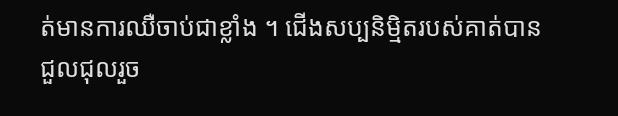ត់មានការឈឺចាប់ជាខ្លាំង ។ ជើងសប្បនិម្មិតរបស់គាត់បានជួលជុលរួច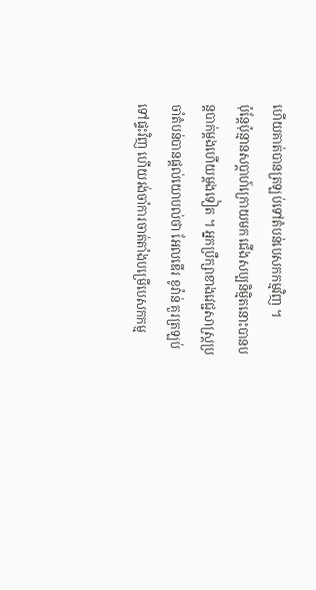ហើយគាត់បានត្រឡប់ទៅតំបន់បេសកកម្មវិញ ។
ប៉ុន្តែប៉ុន្មានសប្តាហ៍ក្រោយមក ជើងសប្បនិម្មិតនោះបានបន្តបាក់ម្តងហើយម្តងទៀត ។ អ្នកប្រឹក្សាខាងវេជ្ជសាស្ត្រប្រចាំតំបន់បានផ្តល់យោបល់ថា អែលឌើរ ខូវ៉ាន់ គួរត្រឡប់ទៅផ្ទះវិញ ហើយរង់ចាំការចាត់តាំងបម្រើបេសកកម្ម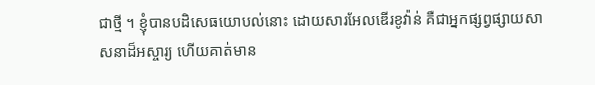ជាថ្មី ។ ខ្ញុំបានបដិសេធយោបល់នោះ ដោយសារអែលឌើរខូវ៉ាន់ គឺជាអ្នកផ្សព្វផ្សាយសាសនាដ៏អស្ចារ្យ ហើយគាត់មាន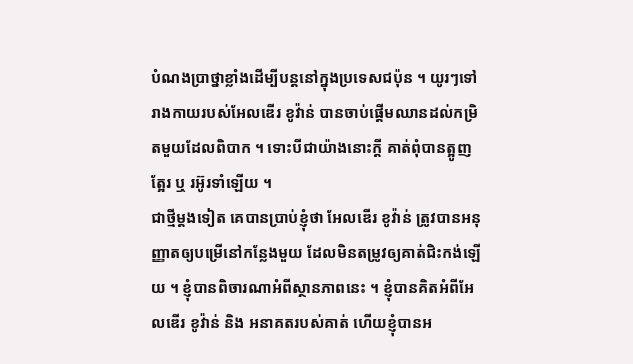បំណងប្រាថ្នាខ្លាំងដើម្បីបន្តនៅក្នុងប្រទេសជប៉ុន ។ យូរៗទៅរាងកាយរបស់អែលឌើរ ខូវ៉ាន់ បានចាប់ផ្តើមឈានដល់កម្រិតមួយដែលពិបាក ។ ទោះបីជាយ៉ាងនោះក្តី គាត់ពុំបានត្អូញត្អែរ ឬ រអ៊ូរទាំឡើយ ។
ជាថ្មីម្តងទៀត គេបានប្រាប់ខ្ញុំថា អែលឌើរ ខូវ៉ាន់ ត្រូវបានអនុញ្ញាតឲ្យបម្រើនៅកន្លែងមួយ ដែលមិនតម្រូវឲ្យគាត់ជិះកង់ឡើយ ។ ខ្ញុំបានពិចារណាអំពីស្ថានភាពនេះ ។ ខ្ញុំបានគិតអំពីអែលឌើរ ខូវ៉ាន់ និង អនាគតរបស់គាត់ ហើយខ្ញុំបានអ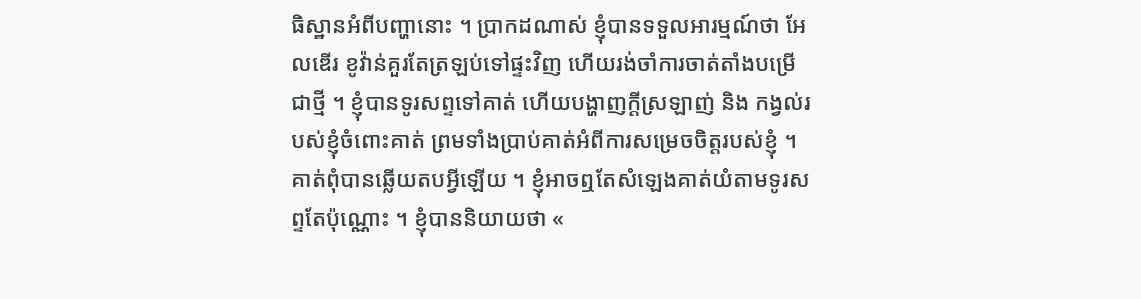ធិស្ឋានអំពីបញ្ហានោះ ។ ប្រាកដណាស់ ខ្ញុំបានទទួលអារម្មណ៍ថា អែលឌើរ ខូវ៉ាន់គួរតែត្រឡប់ទៅផ្ទះវិញ ហើយរង់ចាំការចាត់តាំងបម្រើជាថ្មី ។ ខ្ញុំបានទូរសព្ទទៅគាត់ ហើយបង្ហាញក្តីស្រឡាញ់ និង កង្វល់របស់ខ្ញុំចំពោះគាត់ ព្រមទាំងប្រាប់គាត់អំពីការសម្រេចចិត្តរបស់ខ្ញុំ ។ គាត់ពុំបានឆ្លើយតបអ្វីឡើយ ។ ខ្ញុំអាចឮតែសំឡេងគាត់យំតាមទូរសព្ទតែប៉ុណ្ណោះ ។ ខ្ញុំបាននិយាយថា «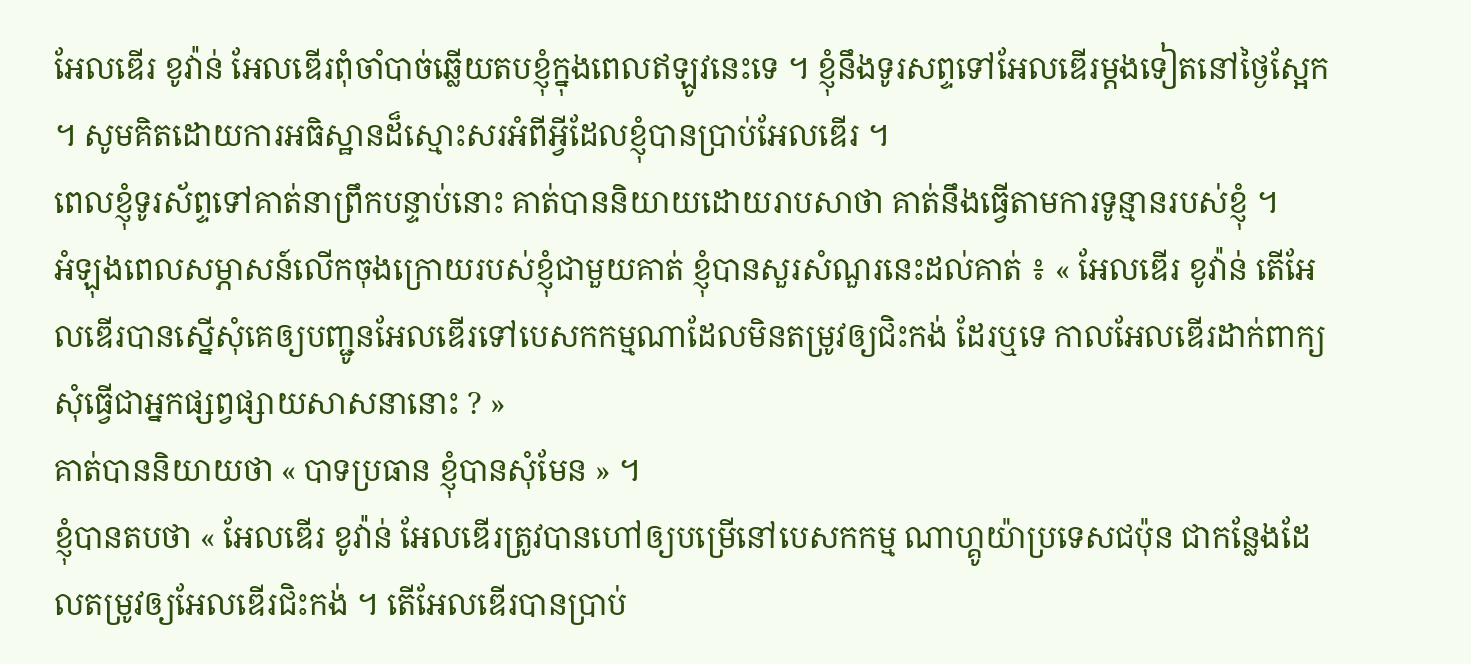អែលឌើរ ខូវ៉ាន់ អែលឌើរពុំចាំបាច់ឆ្លើយតបខ្ញុំក្នុងពេលឥឡូវនេះទេ ។ ខ្ញុំនឹងទូរសព្ទទៅអែលឌើរម្តងទៀតនៅថ្ងៃស្អែក ។ សូមគិតដោយការអធិស្ឋានដ៏ស្មោះសរអំពីអ្វីដែលខ្ញុំបានប្រាប់អែលឌើរ ។
ពេលខ្ញុំទូរស័ព្ទទៅគាត់នាព្រឹកបន្ទាប់នោះ គាត់បាននិយាយដោយរាបសាថា គាត់នឹងធ្វើតាមការទូន្មានរបស់ខ្ញុំ ។
អំឡុងពេលសម្ភាសន៍លើកចុងក្រោយរបស់ខ្ញុំជាមួយគាត់ ខ្ញុំបានសួរសំណួរនេះដល់គាត់ ៖ « អែលឌើរ ខូវ៉ាន់ តើអែលឌើរបានស្នើសុំគេឲ្យបញ្ជូនអែលឌើរទៅបេសកកម្មណាដែលមិនតម្រូវឲ្យជិះកង់ ដែរឬទេ កាលអែលឌើរដាក់ពាក្យសុំធ្វើជាអ្នកផ្សព្វផ្សាយសាសនានោះ ? »
គាត់បាននិយាយថា « បាទប្រធាន ខ្ញុំបានសុំមែន » ។
ខ្ញុំបានតបថា « អែលឌើរ ខូវ៉ាន់ អែលឌើរត្រូវបានហៅឲ្យបម្រើនៅបេសកកម្ម ណាហ្គូយ៉ាប្រទេសជប៉ុន ជាកន្លែងដែលតម្រូវឲ្យអែលឌើរជិះកង់ ។ តើអែលឌើរបានប្រាប់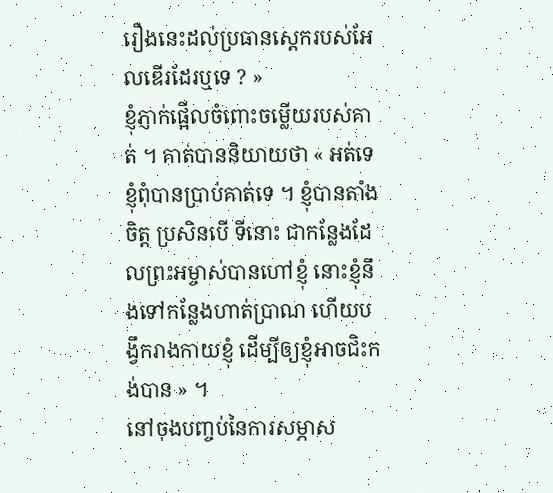រឿងនេះដល់ប្រធានស្តេករបស់អែលឌើរដែរឬទេ ? »
ខ្ញុំភ្ញាក់ផ្អើលចំពោះចម្លើយរបស់គាត់ ។ គាត់បាននិយាយថា « អត់ទេ ខ្ញុំពុំបានប្រាប់គាត់ទេ ។ ខ្ញុំបានតាំងចិត្ត ប្រសិនបើ ទីនោះ ជាកន្លែងដែលព្រះអម្ចាស់បានហៅខ្ញុំ នោះខ្ញុំនឹងទៅកន្លែងហាត់ប្រាណ ហើយបង្វឹករាងកាយខ្ញុំ ដើម្បីឲ្យខ្ញុំអាចជិះកង់បាន » ។
នៅចុងបញ្ចប់នៃការសម្ភាស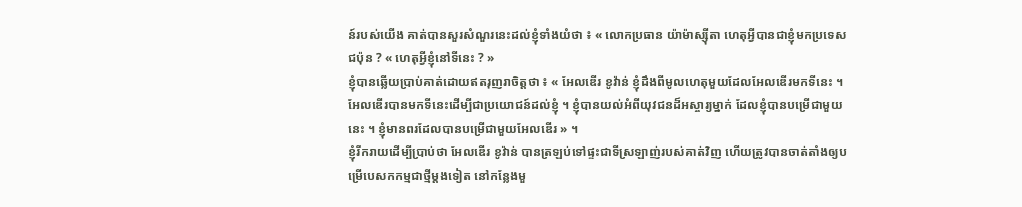ន៍របស់យើង គាត់បានសួរសំណួរនេះដល់ខ្ញុំទាំងយំថា ៖ « លោកប្រធាន យ៉ាម៉ាស្ស៊ីតា ហេតុអ្វីបានជាខ្ញុំមកប្រទេសជប៉ុន ? « ហេតុអ្វីខ្ញុំនៅទីនេះ ? »
ខ្ញុំបានឆ្លើយប្រាប់គាត់ដោយឥតរុញរាចិត្តថា ៖ « អែលឌើរ ខូវ៉ាន់ ខ្ញុំដឹងពីមូលហេតុមួយដែលអែលឌើរមកទីនេះ ។ អែលឌើរបានមកទីនេះដើម្បីជាប្រយោជន៍ដល់ខ្ញុំ ។ ខ្ញុំបានយល់អំពីយុវជនដ៏អស្ចារ្យម្នាក់ ដែលខ្ញុំបានបម្រើជាមួយនេះ ។ ខ្ញុំមានពរដែលបានបម្រើជាមួយអែលឌើរ » ។
ខ្ញុំរីករាយដើម្បីប្រាប់ថា អែលឌើរ ខូវ៉ាន់ បានត្រឡប់ទៅផ្ទះជាទីស្រឡាញ់របស់គាត់វិញ ហើយត្រូវបានចាត់តាំងឲ្យបម្រើបេសកកម្មជាថ្មីម្តងទៀត នៅកន្លែងមួ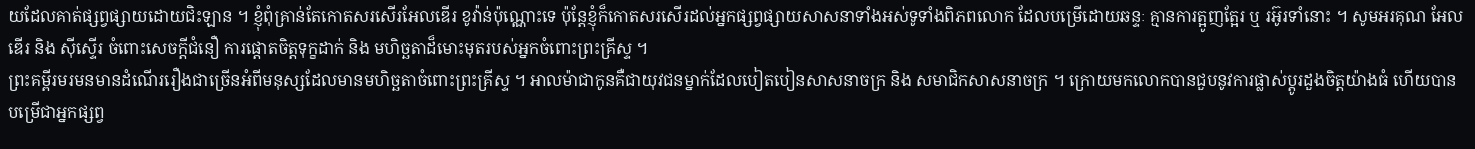យដែលគាត់ផ្សព្វផ្សាយដោយជិះឡាន ។ ខ្ញុំពុំគ្រាន់តែកោតសរសើរអែលឌើរ ខូវ៉ាន់ប៉ុណ្ណោះទេ ប៉ុន្តែខ្ញុំក៏កោតសរសើរដល់អ្នកផ្សព្វផ្សាយសាសនាទាំងអស់ទូទាំងពិភពលោក ដែលបម្រើដោយឆន្ទៈ គ្មានការត្អូញត្អែរ ឬ រអ៊ូរទាំនោះ ។ សូមអរគុណ អែលឌើរ និង ស៊ីស្ទើរ ចំពោះសេចក្តីជំនឿ ការផ្តោតចិត្តទុក្ខដាក់ និង មហិច្ឆតាដ៏មោះមុតរបស់អ្នកចំពោះព្រះគ្រីស្ទ ។
ព្រះគម្ពីរមរមនមានដំណើររឿងជាច្រើនអំពីមនុស្សដែលមានមហិច្ឆតាចំពោះព្រះគ្រីស្ទ ។ អាលម៉ាជាកូនគឺជាយុវជនម្នាក់ដែលបៀតបៀនសាសនាចក្រ និង សមាជិកសាសនាចក្រ ។ ក្រោយមកលោកបានជួបនូវការផ្លាស់ប្តូរដួងចិត្តយ៉ាងធំ ហើយបានបម្រើជាអ្នកផ្សព្វ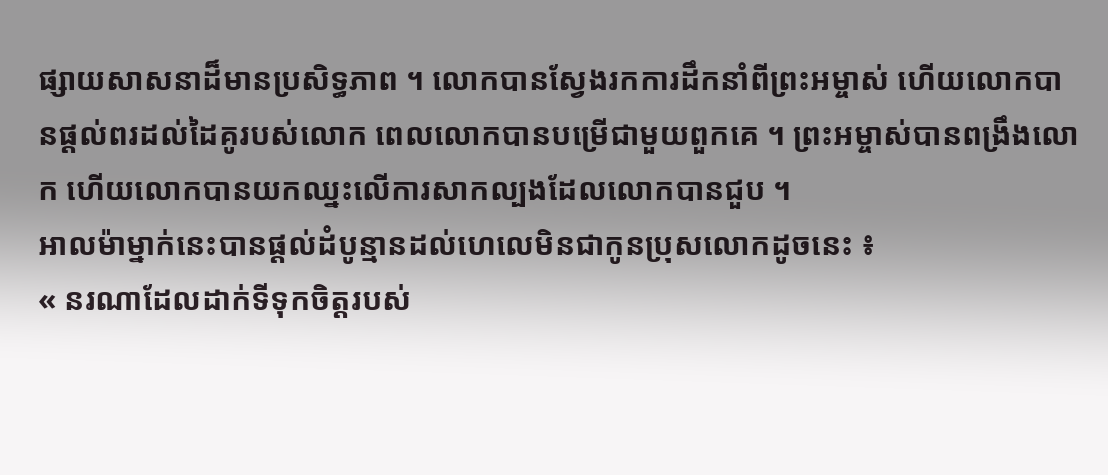ផ្សាយសាសនាដ៏មានប្រសិទ្ធភាព ។ លោកបានស្វែងរកការដឹកនាំពីព្រះអម្ចាស់ ហើយលោកបានផ្តល់ពរដល់ដៃគូរបស់លោក ពេលលោកបានបម្រើជាមួយពួកគេ ។ ព្រះអម្ចាស់បានពង្រឹងលោក ហើយលោកបានយកឈ្នះលើការសាកល្បងដែលលោកបានជួប ។
អាលម៉ាម្នាក់នេះបានផ្តល់ដំបូន្មានដល់ហេលេមិនជាកូនប្រុសលោកដូចនេះ ៖
« នរណាដែលដាក់ទីទុកចិត្តរបស់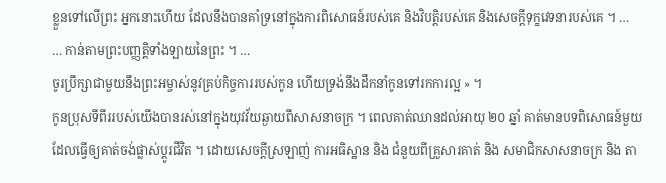ខ្លួនទៅលើព្រះ អ្នកនោះហើយ ដែលនឹងបានគាំទ្រនៅក្នុងការពិសោធន៍របស់គេ និងវិបត្តិរបស់គេ និងសេចក្ដីទុក្ខវេទនារបស់គេ ។ …
… កាន់តាមព្រះបញ្ញត្តិទាំងឡាយនៃព្រះ ។ …
ចូរប្រឹក្សាជាមួយនឹងព្រះអម្ចាស់នូវគ្រប់កិច្ចការរបស់កូន ហើយទ្រង់នឹងដឹកនាំកូនទៅរកការល្អ » ។
កូនប្រុសទីពីររបស់យើងបានរស់នៅក្នុងយុវវ័យឆ្ងាយពីសាសនាចក្រ ។ ពេលគាត់ឈានដល់អាយុ ២០ ឆ្នាំ គាត់មានបទពិសោធន៍មួយ ដែលធ្វើឲ្យគាត់ចង់ផ្លាស់ប្តូរជីវិត ។ ដោយសេចក្តីស្រឡាញ់ ការអធិស្ឋាន និង ជំនួយពីគ្រួសារគាត់ និង សមាជិកសាសនាចក្រ និង តា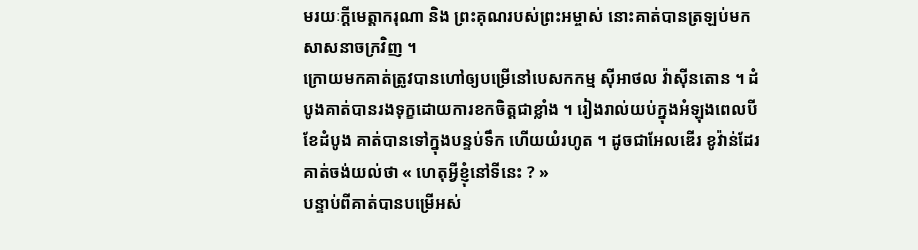មរយៈក្តីមេត្តាករុណា និង ព្រះគុណរបស់ព្រះអម្ចាស់ នោះគាត់បានត្រឡប់មកសាសនាចក្រវិញ ។
ក្រោយមកគាត់ត្រូវបានហៅឲ្យបម្រើនៅបេសកកម្ម ស៊ីអាថល វ៉ាស៊ីនតោន ។ ដំបូងគាត់បានរងទុក្ខដោយការខកចិត្តជាខ្លាំង ។ រៀងរាល់យប់ក្នុងអំឡុងពេលបីខែដំបូង គាត់បានទៅក្នុងបន្ទប់ទឹក ហើយយំរហូត ។ ដូចជាអែលឌើរ ខូវ៉ាន់ដែរ គាត់ចង់យល់ថា « ហេតុអ្វីខ្ញុំនៅទីនេះ ? »
បន្ទាប់ពីគាត់បានបម្រើអស់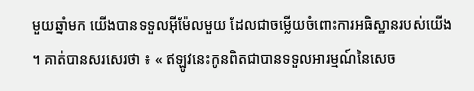មួយឆ្នាំមក យើងបានទទួលអ៊ីម៉ែលមួយ ដែលជាចម្លើយចំពោះការអធិស្ឋានរបស់យើង ។ គាត់បានសរសេរថា ៖ « ឥឡូវនេះកូនពិតជាបានទទួលអារម្មណ៍នៃសេច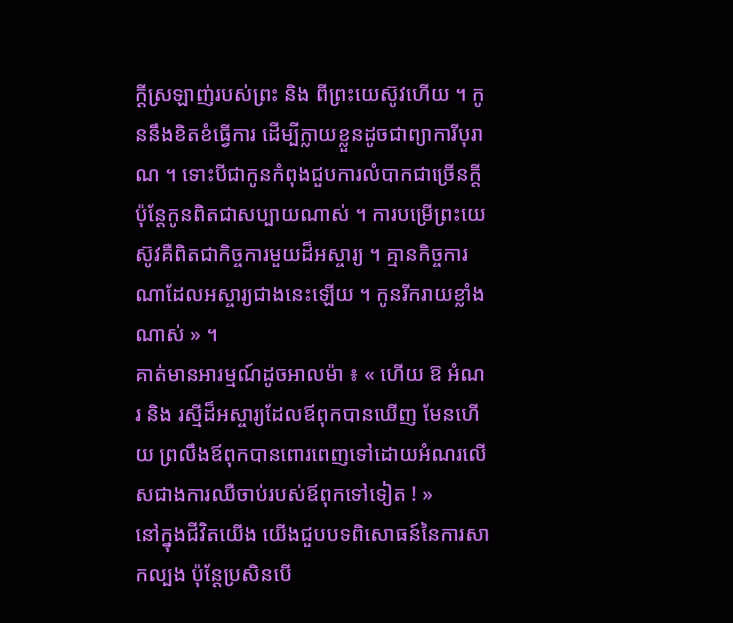ក្តីស្រឡាញ់របស់ព្រះ និង ពីព្រះយេស៊ូវហើយ ។ កូននឹងខិតខំធ្វើការ ដើម្បីក្លាយខ្លួនដូចជាព្យាការីបុរាណ ។ ទោះបីជាកូនកំពុងជួបការលំបាកជាច្រើនក្តី ប៉ុន្តែកូនពិតជាសប្បាយណាស់ ។ ការបម្រើព្រះយេស៊ូវគឺពិតជាកិច្ចការមួយដ៏អស្ចារ្យ ។ គ្មានកិច្ចការណាដែលអស្ចារ្យជាងនេះឡើយ ។ កូនរីករាយខ្លាំងណាស់ » ។
គាត់មានអារម្មណ៍ដូចអាលម៉ា ៖ « ហើយ ឱ អំណរ និង រស្មីដ៏អស្ចារ្យដែលឪពុកបានឃើញ មែនហើយ ព្រលឹងឪពុកបានពោរពេញទៅដោយអំណរលើសជាងការឈឺចាប់របស់ឪពុកទៅទៀត ! »
នៅក្នុងជីវិតយើង យើងជួបបទពិសោធន៍នៃការសាកល្បង ប៉ុន្តែប្រសិនបើ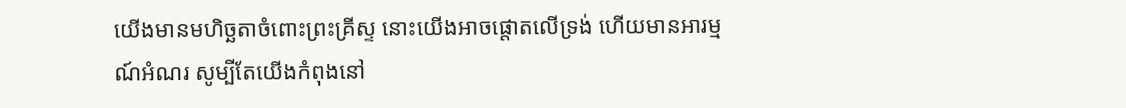យើងមានមហិច្ឆតាចំពោះព្រះគ្រីស្ទ នោះយើងអាចផ្តោតលើទ្រង់ ហើយមានអារម្មណ៍អំណរ សូម្បីតែយើងកំពុងនៅ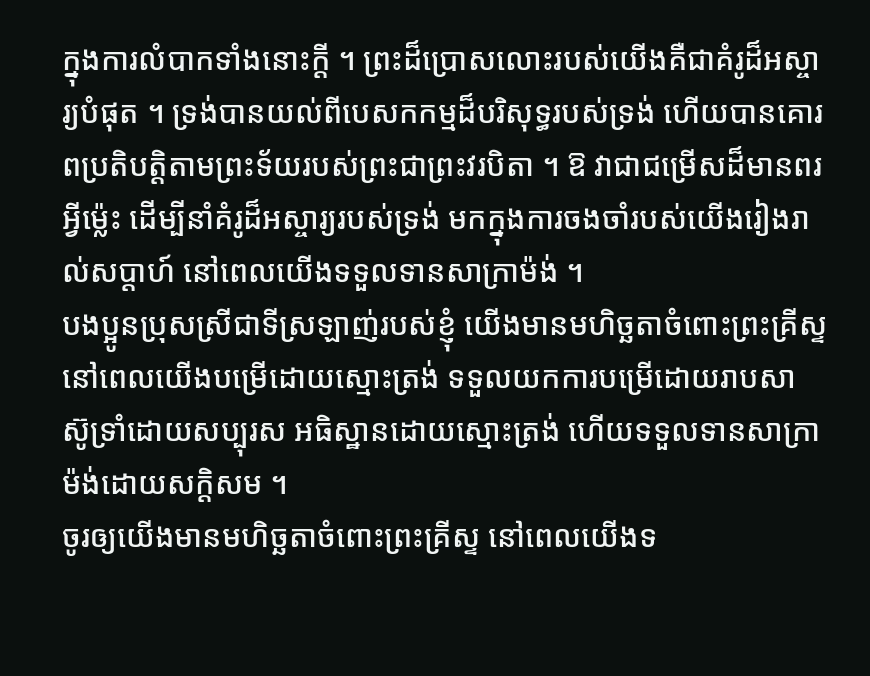ក្នុងការលំបាកទាំងនោះក្តី ។ ព្រះដ៏ប្រោសលោះរបស់យើងគឺជាគំរូដ៏អស្ចារ្យបំផុត ។ ទ្រង់បានយល់ពីបេសកកម្មដ៏បរិសុទ្ធរបស់ទ្រង់ ហើយបានគោរពប្រតិបត្តិតាមព្រះទ័យរបស់ព្រះជាព្រះវរបិតា ។ ឱ វាជាជម្រើសដ៏មានពរអ្វីម៉្លេះ ដើម្បីនាំគំរូដ៏អស្ចារ្យរបស់ទ្រង់ មកក្នុងការចងចាំរបស់យើងរៀងរាល់សប្តាហ៍ នៅពេលយើងទទួលទានសាក្រាម៉ង់ ។
បងប្អូនប្រុសស្រីជាទីស្រឡាញ់របស់ខ្ញុំ យើងមានមហិច្ឆតាចំពោះព្រះគ្រីស្ទ នៅពេលយើងបម្រើដោយស្មោះត្រង់ ទទួលយកការបម្រើដោយរាបសា ស៊ូទ្រាំដោយសប្បុរស អធិស្ឋានដោយស្មោះត្រង់ ហើយទទួលទានសាក្រាម៉ង់ដោយសក្តិសម ។
ចូរឲ្យយើងមានមហិច្ឆតាចំពោះព្រះគ្រីស្ទ នៅពេលយើងទ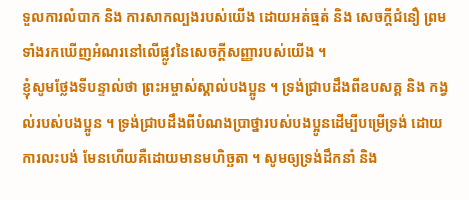ទួលការលំបាក និង ការសាកល្បងរបស់យើង ដោយអត់ធ្មត់ និង សេចក្តីជំនឿ ព្រមទាំងរកឃើញអំណរនៅលើផ្លូវនៃសេចក្តីសញ្ញារបស់យើង ។
ខ្ញុំសូមថ្លែងទីបន្ទាល់ថា ព្រះអម្ចាស់ស្គាល់បងប្អូន ។ ទ្រង់ជ្រាបដឹងពីឧបសគ្គ និង កង្វល់របស់បងប្អូន ។ ទ្រង់ជ្រាបដឹងពីបំណងប្រាថ្នារបស់បងប្អូនដើម្បីបម្រើទ្រង់ ដោយការលះបង់ មែនហើយគឺដោយមានមហិច្ឆតា ។ សូមឲ្យទ្រង់ដឹកនាំ និង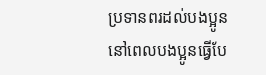ប្រទានពរដល់បងប្អូន នៅពេលបងប្អូនធ្វើបែ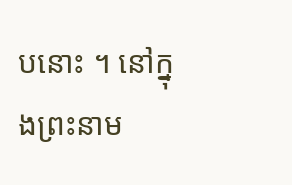បនោះ ។ នៅក្នុងព្រះនាម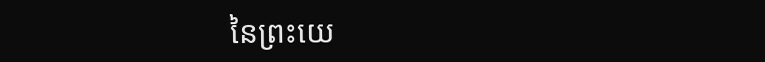នៃព្រះយេ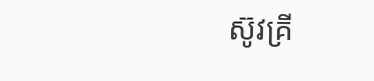ស៊ូវគ្រី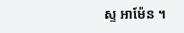ស្ទ អាម៉ែន ។